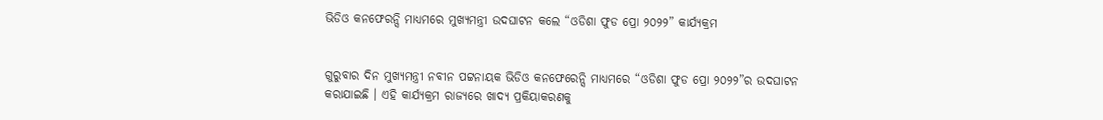ଭିଡିଓ କନଫେରନ୍ସି ମାଧ୍ୟମରେ ମୁଖ୍ୟମନ୍ତ୍ରୀ ଉଦଘାଟନ କଲେ “ଓଡିଶା ଫୁଡ ପ୍ରୋ ୨୦୨୨” କାର୍ଯ୍ୟକ୍ରମ


ଗୁରୁବାର ଦିନ ମୁଖ୍ୟମନ୍ତ୍ରୀ ନବୀନ ପଟ୍ଟନାୟକ ଭିଡିଓ କନଫେରେନ୍ସି ମାଧ୍ୟମରେ “ଓଡିଶା ଫୁଡ ପ୍ରୋ ୨୦୨୨”ର ଉଦଘାଟନ କରାଯାଇଛି । ଏହି କାର୍ଯ୍ୟକ୍ରମ ରାଜ୍ୟରେ ଖାଦ୍ୟ ପ୍ରକିୟାକରଣକୁ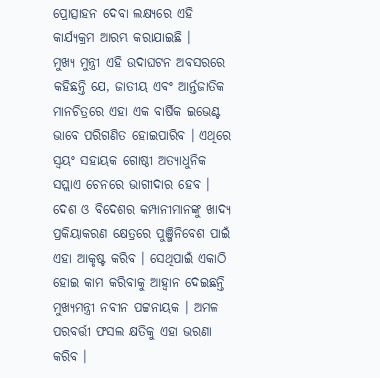ପ୍ରୋତ୍ସାହନ ଦେବା ଲକ୍ଷ୍ୟରେ ଏହି କାର୍ଯ୍ୟକ୍ରମ ଆରମ୍ଭ କରାଯାଇଛି ।
ମୁଖ୍ୟ ମୁନ୍ତ୍ରୀ ଏହି ଉଦାଘଟନ ଅବସରରେ କହିଛନ୍ତି ଯେ, ଜାତୀୟ ଏବଂ ଆର୍ନ୍ତଜାତିକ ମାନଚିତ୍ରରେ ଏହା ଏକ ବାର୍ଷିକ ଇଭେଣ୍ଟ ଭାବେ ପରିଗଣିତ ହୋଇପାରିବ । ଏଥିରେ ସ୍ୱୟଂ ସହାୟକ ଗୋଷ୍ଠୀ ଅତ୍ୟାଧୁନିକ ସପ୍ଲାଏ ଚେନରେ ଭାଗୀଦାର ହେବ । ଦେଶ ଓ ବିଦେଶର କମ୍ପାନୀମାନଙ୍କୁ ଖାଦ୍ୟ ପ୍ରକିୟାକରଣ କ୍ଷେତ୍ରରେ ପୁଞ୍ଜିନିବେଶ ପାଇଁ ଏହା ଆକୃଷ୍ଟ କରିବ । ସେଥିପାଇଁ ଏକାଠି ହୋଇ କାମ କରିବାକୁ ଆହ୍ୱାନ ଦେଇଛନ୍ତି ମୁଖ୍ୟମନ୍ତ୍ରୀ ନବୀନ ପଟ୍ଟନାୟକ । ଅମଳ ପରବର୍ତ୍ତୀ ଫସଲ କ୍ଷତିକୁ ଏହା ଭରଣା କରିବ ।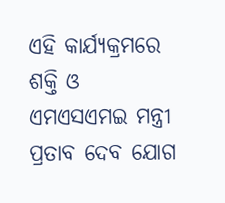ଏହି କାର୍ଯ୍ୟକ୍ରମରେ ଶକ୍ତି ଓ ଏମଏସଏମଇ ମନ୍ତ୍ରୀ ପ୍ରତାବ ଦେବ ଯୋଗ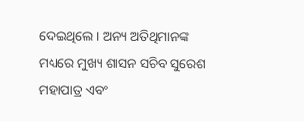ଦେଇଥିଲେ । ଅନ୍ୟ ଅତିଥିମାନଙ୍କ ମଧ୍ୟରେ ମୁଖ୍ୟ ଶାସନ ସଚିବ ସୁରେଶ ମହାପାତ୍ର ଏବଂ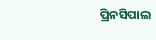ପ୍ରିନସିପାଲ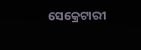ସେକ୍ରେଟାରୀ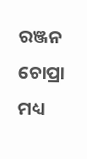ରଞ୍ଜନ ଚୋପ୍ରା ମଧ୍ୟ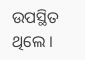ଉପସ୍ଥିତ ଥିଲେ ।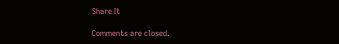Share It

Comments are closed.